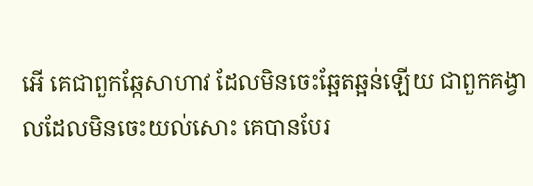អើ គេជាពួកឆ្កែសាហាវ ដែលមិនចេះឆ្អែតឆ្អន់ឡើយ ជាពួកគង្វាលដែលមិនចេះយល់សោះ គេបានបែរ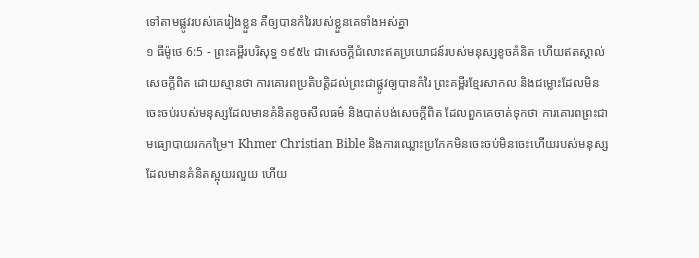ទៅតាមផ្លូវរបស់គេរៀងខ្លួន គឺឲ្យបានកំរៃរបស់ខ្លួនគេទាំងអស់គ្នា
១ ធីម៉ូថេ 6:5 - ព្រះគម្ពីរបរិសុទ្ធ ១៩៥៤ ជាសេចក្ដីជំលោះឥតប្រយោជន៍របស់មនុស្សខូចគំនិត ហើយឥតស្គាល់សេចក្ដីពិត ដោយស្មានថា ការគោរពប្រតិបត្តិដល់ព្រះជាផ្លូវឲ្យបានកំរៃ ព្រះគម្ពីរខ្មែរសាកល និងជម្លោះដែលមិនចេះចប់របស់មនុស្សដែលមានគំនិតខូចសីលធម៌ និងបាត់បង់សេចក្ដីពិត ដែលពួកគេចាត់ទុកថា ការគោរពព្រះជាមធ្យោបាយរកកម្រៃ។ Khmer Christian Bible និងការឈ្លោះប្រកែកមិនចេះចប់មិនចេះហើយរបស់មនុស្សដែលមានគំនិតស្អុយរលួយ ហើយ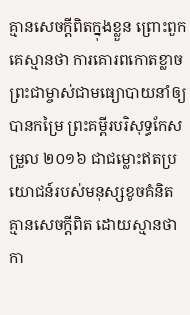គ្មានសេចក្ដីពិតក្នុងខ្លួន ព្រោះពួកគេស្មានថា ការគោរពកោតខ្លាចព្រះជាម្ចាស់ជាមធ្យោបាយនាំឲ្យបានកម្រៃ ព្រះគម្ពីរបរិសុទ្ធកែសម្រួល ២០១៦ ជាជម្លោះឥតប្រយោជន៍របស់មនុស្សខូចគំនិត គ្មានសេចក្ដីពិត ដោយស្មានថា កា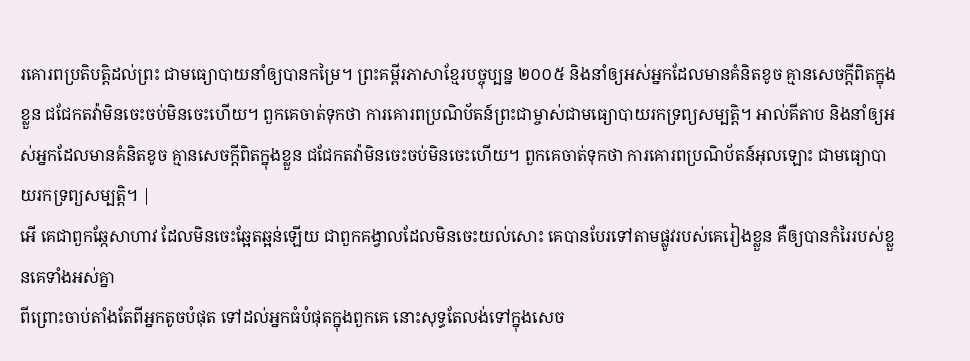រគោរពប្រតិបត្តិដល់ព្រះ ជាមធ្យោបាយនាំឲ្យបានកម្រៃ។ ព្រះគម្ពីរភាសាខ្មែរបច្ចុប្បន្ន ២០០៥ និងនាំឲ្យអស់អ្នកដែលមានគំនិតខូច គ្មានសេចក្ដីពិតក្នុងខ្លួន ជជែកតវ៉ាមិនចេះចប់មិនចេះហើយ។ ពួកគេចាត់ទុកថា ការគោរពប្រណិប័តន៍ព្រះជាម្ចាស់ជាមធ្យោបាយរកទ្រព្យសម្បត្តិ។ អាល់គីតាប និងនាំឲ្យអស់អ្នកដែលមានគំនិតខូច គ្មានសេចក្ដីពិតក្នុងខ្លួន ជជែកតវ៉ាមិនចេះចប់មិនចេះហើយ។ ពួកគេចាត់ទុកថា ការគោរពប្រណិប័តន៍អុលឡោះ ជាមធ្យោបាយរកទ្រព្យសម្បត្តិ។ |
អើ គេជាពួកឆ្កែសាហាវ ដែលមិនចេះឆ្អែតឆ្អន់ឡើយ ជាពួកគង្វាលដែលមិនចេះយល់សោះ គេបានបែរទៅតាមផ្លូវរបស់គេរៀងខ្លួន គឺឲ្យបានកំរៃរបស់ខ្លួនគេទាំងអស់គ្នា
ពីព្រោះចាប់តាំងតែពីអ្នកតូចបំផុត ទៅដល់អ្នកធំបំផុតក្នុងពួកគេ នោះសុទ្ធតែលង់ទៅក្នុងសេច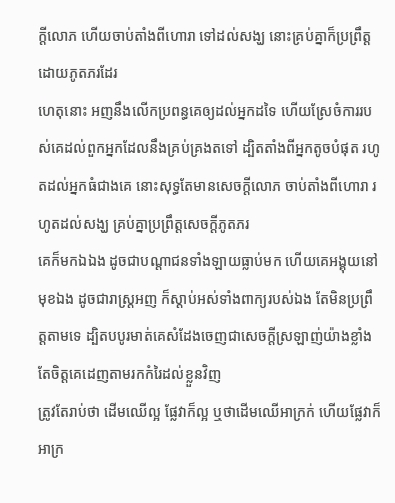ក្ដីលោភ ហើយចាប់តាំងពីហោរា ទៅដល់សង្ឃ នោះគ្រប់គ្នាក៏ប្រព្រឹត្តដោយភូតភរដែរ
ហេតុនោះ អញនឹងលើកប្រពន្ធគេឲ្យដល់អ្នកដទៃ ហើយស្រែចំការរបស់គេដល់ពួកអ្នកដែលនឹងគ្រប់គ្រងតទៅ ដ្បិតតាំងពីអ្នកតូចបំផុត រហូតដល់អ្នកធំជាងគេ នោះសុទ្ធតែមានសេចក្ដីលោភ ចាប់តាំងពីហោរា រហូតដល់សង្ឃ គ្រប់គ្នាប្រព្រឹត្តសេចក្ដីភូតភរ
គេក៏មកឯឯង ដូចជាបណ្តាជនទាំងឡាយធ្លាប់មក ហើយគេអង្គុយនៅមុខឯង ដូចជារាស្ត្រអញ ក៏ស្តាប់អស់ទាំងពាក្យរបស់ឯង តែមិនប្រព្រឹត្តតាមទេ ដ្បិតបបូរមាត់គេសំដែងចេញជាសេចក្ដីស្រឡាញ់យ៉ាងខ្លាំង តែចិត្តគេដេញតាមរកកំរៃដល់ខ្លួនវិញ
ត្រូវតែរាប់ថា ដើមឈើល្អ ផ្លែវាក៏ល្អ ឬថាដើមឈើអាក្រក់ ហើយផ្លែវាក៏អាក្រ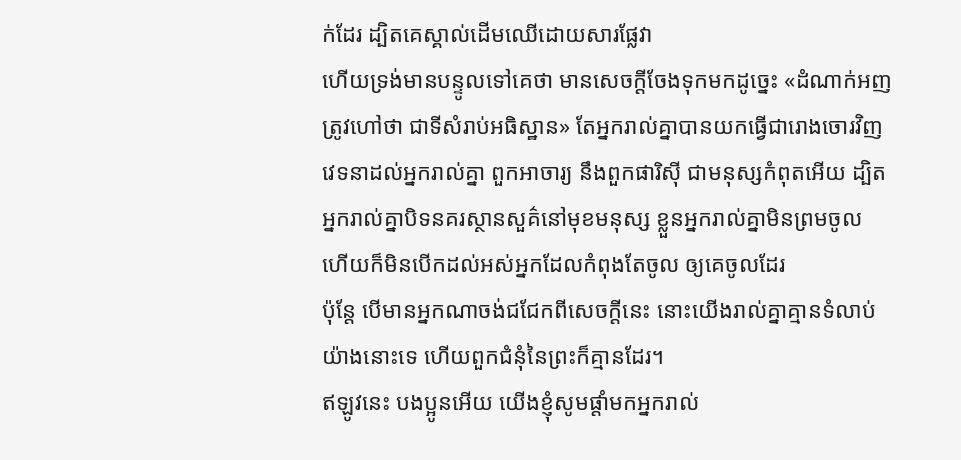ក់ដែរ ដ្បិតគេស្គាល់ដើមឈើដោយសារផ្លែវា
ហើយទ្រង់មានបន្ទូលទៅគេថា មានសេចក្ដីចែងទុកមកដូច្នេះ «ដំណាក់អញត្រូវហៅថា ជាទីសំរាប់អធិស្ឋាន» តែអ្នករាល់គ្នាបានយកធ្វើជារោងចោរវិញ
វេទនាដល់អ្នករាល់គ្នា ពួកអាចារ្យ នឹងពួកផារិស៊ី ជាមនុស្សកំពុតអើយ ដ្បិតអ្នករាល់គ្នាបិទនគរស្ថានសួគ៌នៅមុខមនុស្ស ខ្លួនអ្នករាល់គ្នាមិនព្រមចូល ហើយក៏មិនបើកដល់អស់អ្នកដែលកំពុងតែចូល ឲ្យគេចូលដែរ
ប៉ុន្តែ បើមានអ្នកណាចង់ជជែកពីសេចក្ដីនេះ នោះយើងរាល់គ្នាគ្មានទំលាប់យ៉ាងនោះទេ ហើយពួកជំនុំនៃព្រះក៏គ្មានដែរ។
ឥឡូវនេះ បងប្អូនអើយ យើងខ្ញុំសូមផ្តាំមកអ្នករាល់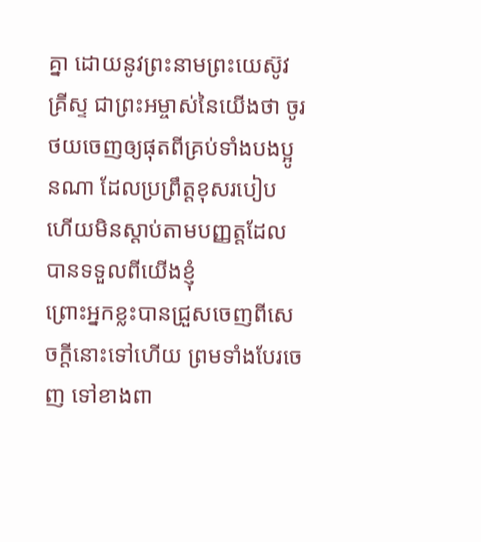គ្នា ដោយនូវព្រះនាមព្រះយេស៊ូវគ្រីស្ទ ជាព្រះអម្ចាស់នៃយើងថា ចូរថយចេញឲ្យផុតពីគ្រប់ទាំងបងប្អូនណា ដែលប្រព្រឹត្តខុសរបៀប ហើយមិនស្តាប់តាមបញ្ញត្តដែលបានទទួលពីយើងខ្ញុំ
ព្រោះអ្នកខ្លះបានជ្រួសចេញពីសេចក្ដីនោះទៅហើយ ព្រមទាំងបែរចេញ ទៅខាងពា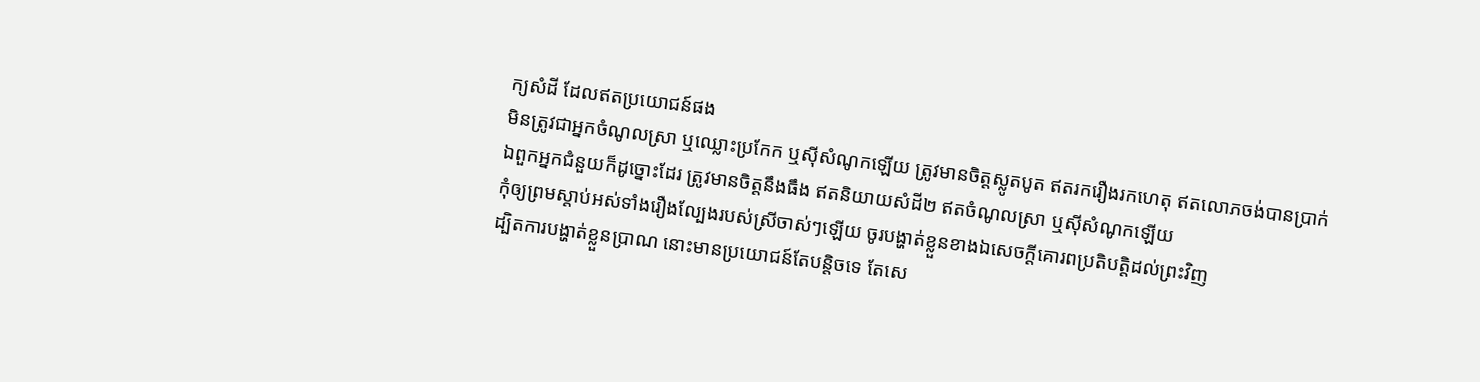ក្យសំដី ដែលឥតប្រយោជន៍ផង
មិនត្រូវជាអ្នកចំណូលស្រា ឬឈ្លោះប្រកែក ឬស៊ីសំណូកឡើយ ត្រូវមានចិត្តស្លូតបូត ឥតរករឿងរកហេតុ ឥតលោភចង់បានប្រាក់
ឯពួកអ្នកជំនួយក៏ដូច្នោះដែរ ត្រូវមានចិត្តនឹងធឹង ឥតនិយាយសំដី២ ឥតចំណូលស្រា ឬស៊ីសំណូកឡើយ
កុំឲ្យព្រមស្តាប់អស់ទាំងរឿងល្បែងរបស់ស្រីចាស់ៗឡើយ ចូរបង្ហាត់ខ្លួនខាងឯសេចក្ដីគោរពប្រតិបត្តិដល់ព្រះវិញ
ដ្បិតការបង្ហាត់ខ្លួនប្រាណ នោះមានប្រយោជន៍តែបន្តិចទេ តែសេ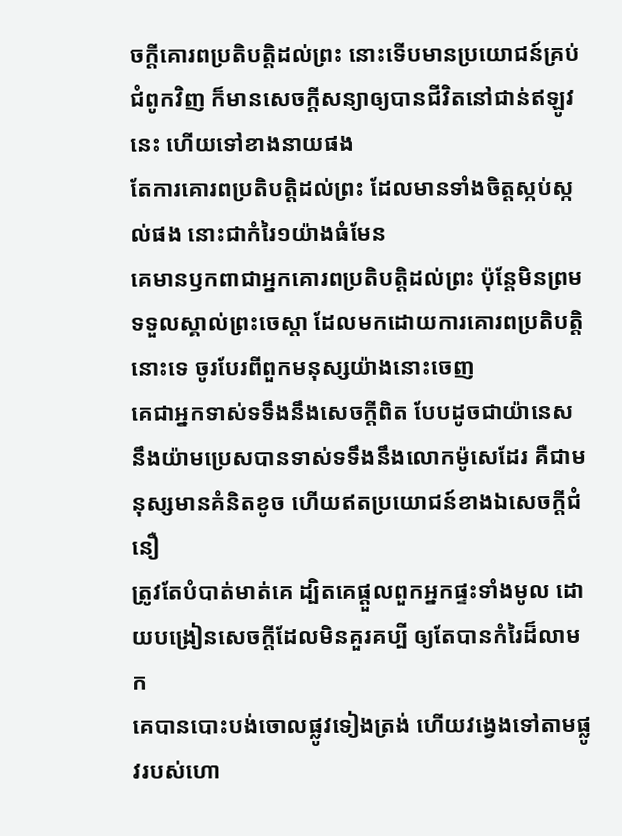ចក្ដីគោរពប្រតិបត្តិដល់ព្រះ នោះទើបមានប្រយោជន៍គ្រប់ជំពូកវិញ ក៏មានសេចក្ដីសន្យាឲ្យបានជីវិតនៅជាន់ឥឡូវនេះ ហើយទៅខាងនាយផង
តែការគោរពប្រតិបត្តិដល់ព្រះ ដែលមានទាំងចិត្តស្កប់ស្កល់ផង នោះជាកំរៃ១យ៉ាងធំមែន
គេមានឫកពាជាអ្នកគោរពប្រតិបត្តិដល់ព្រះ ប៉ុន្តែមិនព្រមទទួលស្គាល់ព្រះចេស្តា ដែលមកដោយការគោរពប្រតិបត្តិនោះទេ ចូរបែរពីពួកមនុស្សយ៉ាងនោះចេញ
គេជាអ្នកទាស់ទទឹងនឹងសេចក្ដីពិត បែបដូចជាយ៉ានេស នឹងយ៉ាមប្រេសបានទាស់ទទឹងនឹងលោកម៉ូសេដែរ គឺជាមនុស្សមានគំនិតខូច ហើយឥតប្រយោជន៍ខាងឯសេចក្ដីជំនឿ
ត្រូវតែបំបាត់មាត់គេ ដ្បិតគេផ្តួលពួកអ្នកផ្ទះទាំងមូល ដោយបង្រៀនសេចក្ដីដែលមិនគួរគប្បី ឲ្យតែបានកំរៃដ៏លាមក
គេបានបោះបង់ចោលផ្លូវទៀងត្រង់ ហើយវង្វេងទៅតាមផ្លូវរបស់ហោ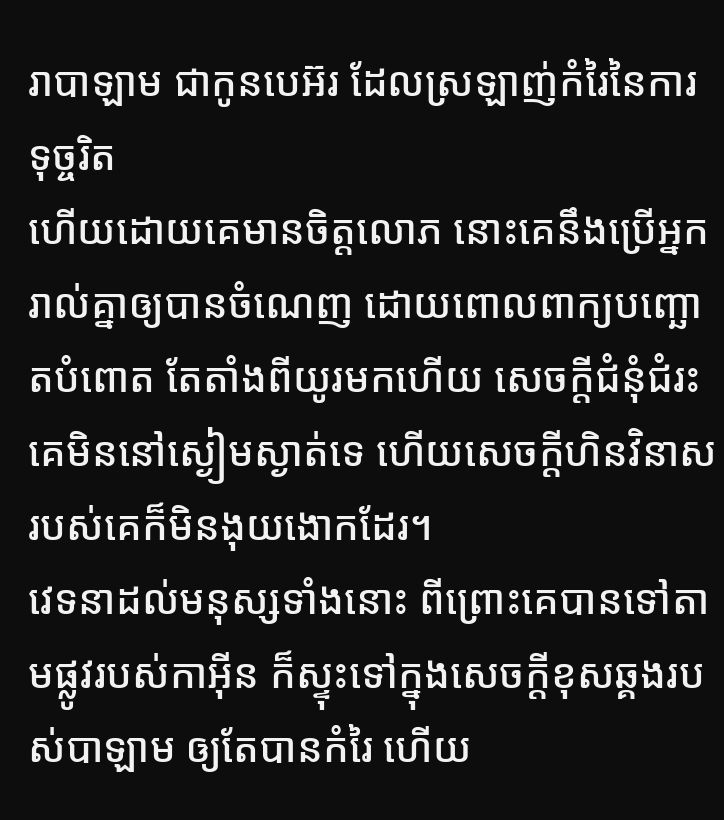រាបាឡាម ជាកូនបេអ៊រ ដែលស្រឡាញ់កំរៃនៃការទុច្ចរិត
ហើយដោយគេមានចិត្តលោភ នោះគេនឹងប្រើអ្នករាល់គ្នាឲ្យបានចំណេញ ដោយពោលពាក្យបញ្ឆោតបំពោត តែតាំងពីយូរមកហើយ សេចក្ដីជំនុំជំរះគេមិននៅស្ងៀមស្ងាត់ទេ ហើយសេចក្ដីហិនវិនាសរបស់គេក៏មិនងុយងោកដែរ។
វេទនាដល់មនុស្សទាំងនោះ ពីព្រោះគេបានទៅតាមផ្លូវរបស់កាអ៊ីន ក៏ស្ទុះទៅក្នុងសេចក្ដីខុសឆ្គងរបស់បាឡាម ឲ្យតែបានកំរៃ ហើយ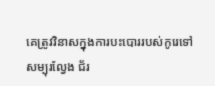គេត្រូវវិនាសក្នុងការបះបោររបស់កូរេទៅ
សម្បុរល្វែង ជ័រ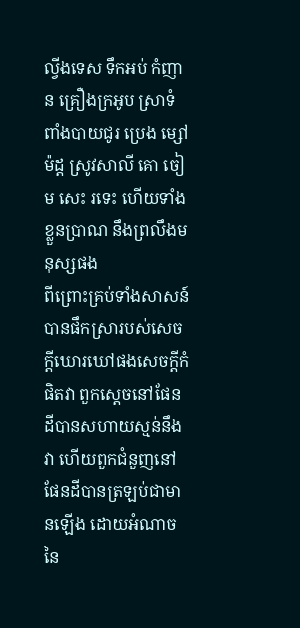ល្វីងទេស ទឹកអប់ កំញាន គ្រឿងក្រអូប ស្រាទំពាំងបាយជូរ ប្រេង ម្សៅម៉ដ្ត ស្រូវសាលី គោ ចៀម សេះ រទេះ ហើយទាំងខ្លួនប្រាណ នឹងព្រលឹងមនុស្សផង
ពីព្រោះគ្រប់ទាំងសាសន៍បានផឹកស្រារបស់សេចក្ដីឃោរឃៅផងសេចក្ដីកំផិតវា ពួកស្តេចនៅផែនដីបានសហាយស្មន់នឹងវា ហើយពួកជំនួញនៅផែនដីបានត្រឡប់ជាមានឡើង ដោយអំណាចនៃ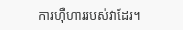ការហ៊ឺហាររបស់វាដែរ។